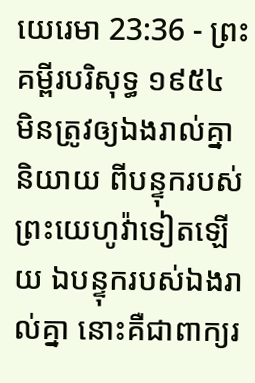យេរេមា 23:36 - ព្រះគម្ពីរបរិសុទ្ធ ១៩៥៤
មិនត្រូវឲ្យឯងរាល់គ្នានិយាយ ពីបន្ទុករបស់ព្រះយេហូវ៉ាទៀតឡើយ ឯបន្ទុករបស់ឯងរាល់គ្នា នោះគឺជាពាក្យរ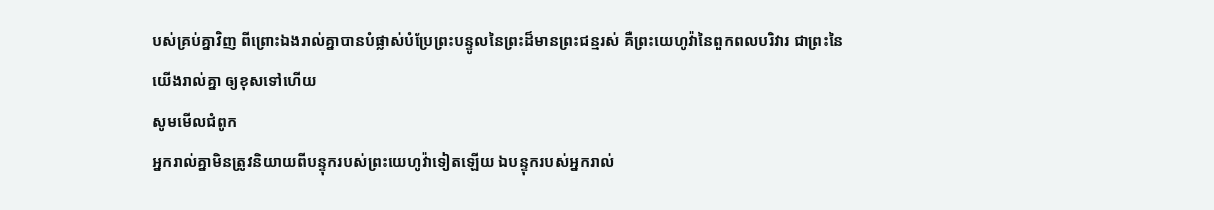បស់គ្រប់គ្នាវិញ ពីព្រោះឯងរាល់គ្នាបានបំផ្លាស់បំប្រែព្រះបន្ទូលនៃព្រះដ៏មានព្រះជន្មរស់ គឺព្រះយេហូវ៉ានៃពួកពលបរិវារ ជាព្រះនៃយើងរាល់គ្នា ឲ្យខុសទៅហើយ
សូមមើលជំពូក
អ្នករាល់គ្នាមិនត្រូវនិយាយពីបន្ទុករបស់ព្រះយេហូវ៉ាទៀតឡើយ ឯបន្ទុករបស់អ្នករាល់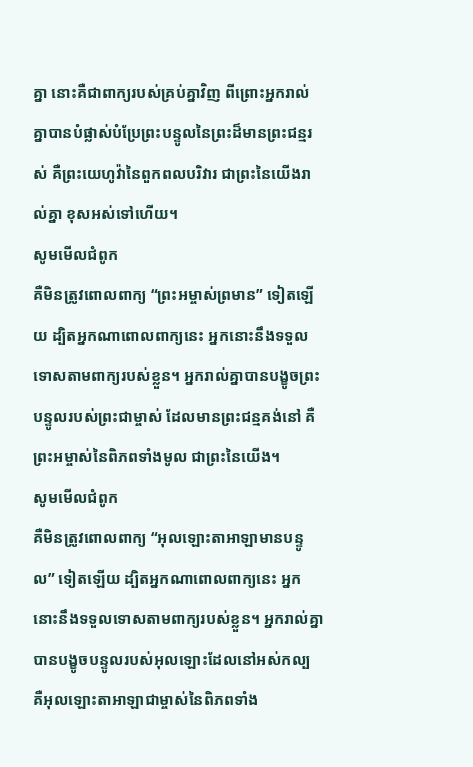គ្នា នោះគឺជាពាក្យរបស់គ្រប់គ្នាវិញ ពីព្រោះអ្នករាល់គ្នាបានបំផ្លាស់បំប្រែព្រះបន្ទូលនៃព្រះដ៏មានព្រះជន្មរស់ គឺព្រះយេហូវ៉ានៃពួកពលបរិវារ ជាព្រះនៃយើងរាល់គ្នា ខុសអស់ទៅហើយ។
សូមមើលជំពូក
គឺមិនត្រូវពោលពាក្យ “ព្រះអម្ចាស់ព្រមាន” ទៀតឡើយ ដ្បិតអ្នកណាពោលពាក្យនេះ អ្នកនោះនឹងទទួលទោសតាមពាក្យរបស់ខ្លួន។ អ្នករាល់គ្នាបានបង្ខូចព្រះបន្ទូលរបស់ព្រះជាម្ចាស់ ដែលមានព្រះជន្មគង់នៅ គឺព្រះអម្ចាស់នៃពិភពទាំងមូល ជាព្រះនៃយើង។
សូមមើលជំពូក
គឺមិនត្រូវពោលពាក្យ “អុលឡោះតាអាឡាមានបន្ទូល” ទៀតឡើយ ដ្បិតអ្នកណាពោលពាក្យនេះ អ្នកនោះនឹងទទួលទោសតាមពាក្យរបស់ខ្លួន។ អ្នករាល់គ្នាបានបង្ខូចបន្ទូលរបស់អុលឡោះដែលនៅអស់កល្ប គឺអុលឡោះតាអាឡាជាម្ចាស់នៃពិភពទាំង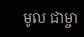មូល ជាម្ចា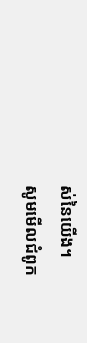ស់នៃយើង។
សូមមើលជំពូក